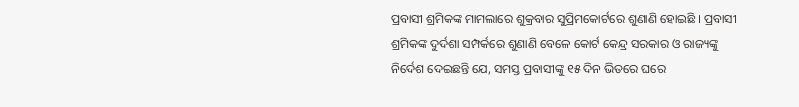ପ୍ରବାସୀ ଶ୍ରମିକଙ୍କ ମାମଲାରେ ଶୁକ୍ରବାର ସୁପ୍ରିମକୋର୍ଟରେ ଶୁଣାଣି ହୋଇଛି । ପ୍ରବାସୀ ଶ୍ରମିକଙ୍କ ଦୁର୍ଦଶା ସମ୍ପର୍କରେ ଶୁଣାଣି ବେଳେ କୋର୍ଟ କେନ୍ଦ୍ର ସରକାର ଓ ରାଜ୍ୟଙ୍କୁ ନିର୍ଦେଶ ଦେଇଛନ୍ତି ଯେ, ସମସ୍ତ ପ୍ରବାସୀଙ୍କୁ ୧୫ ଦିନ ଭିତରେ ଘରେ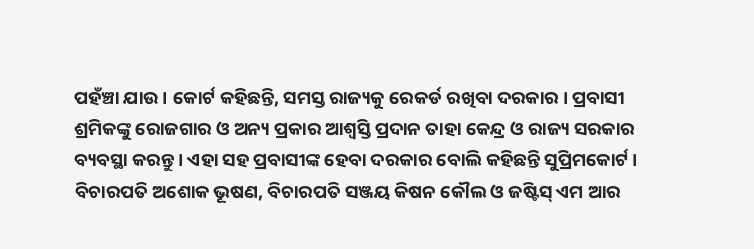ପହଁଞ୍ଚା ଯାଉ । କୋର୍ଟ କହିଛନ୍ତି, ସମସ୍ତ ରାଜ୍ୟକୁ ରେକର୍ଡ ରଖିବା ଦରକାର । ପ୍ରବାସୀ ଶ୍ରମିକଙ୍କୁ ରୋଜଗାର ଓ ଅନ୍ୟ ପ୍ରକାର ଆଶ୍ବସ୍ତି ପ୍ରଦାନ ତାହା କେନ୍ଦ୍ର ଓ ରାଜ୍ୟ ସରକାର ବ୍ୟବସ୍ଥା କରନ୍ତୁ । ଏହା ସହ ପ୍ରବାସୀଙ୍କ ହେବା ଦରକାର ବୋଲି କହିଛନ୍ତି ସୁପ୍ରିମକୋର୍ଟ ।
ବିଚାରପତି ଅଶୋକ ଭୂଷଣ, ବିଚାରପତି ସଞ୍ଜୟ କିଷନ କୌଲ ଓ ଜଷ୍ଟିସ୍ ଏମ ଆର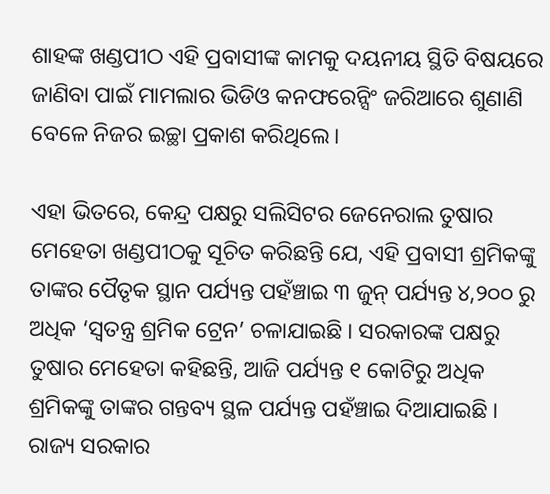ଶାହଙ୍କ ଖଣ୍ଡପୀଠ ଏହି ପ୍ରବାସୀଙ୍କ କାମକୁ ଦୟନୀୟ ସ୍ଥିତି ବିଷୟରେ ଜାଣିବା ପାଇଁ ମାମଲାର ଭିଡିଓ କନଫରେନ୍ସିଂ ଜରିଆରେ ଶୁଣାଣି ବେଳେ ନିଜର ଇଚ୍ଛା ପ୍ରକାଶ କରିଥିଲେ।

ଏହା ଭିତରେ, କେନ୍ଦ୍ର ପକ୍ଷରୁ ସଲିସିଟର ଜେନେରାଲ ତୁଷାର ମେହେତା ଖଣ୍ଡପୀଠକୁ ସୂଚିତ କରିଛନ୍ତି ଯେ, ଏହି ପ୍ରବାସୀ ଶ୍ରମିକଙ୍କୁ ତାଙ୍କର ପୈତୃକ ସ୍ଥାନ ପର୍ଯ୍ୟନ୍ତ ପହଁଞ୍ଚାଇ ୩ ଜୁନ୍ ପର୍ଯ୍ୟନ୍ତ ୪,୨୦୦ ରୁ ଅଧିକ ‘ସ୍ବତନ୍ତ୍ର ଶ୍ରମିକ ଟ୍ରେନ’ ଚଳାଯାଇଛି । ସରକାରଙ୍କ ପକ୍ଷରୁ ତୁଷାର ମେହେତା କହିଛନ୍ତି, ଆଜି ପର୍ଯ୍ୟନ୍ତ ୧ କୋଟିରୁ ଅଧିକ ଶ୍ରମିକଙ୍କୁ ତାଙ୍କର ଗନ୍ତବ୍ୟ ସ୍ଥଳ ପର୍ଯ୍ୟନ୍ତ ପହଁଞ୍ଚାଇ ଦିଆଯାଇଛି । ରାଜ୍ୟ ସରକାର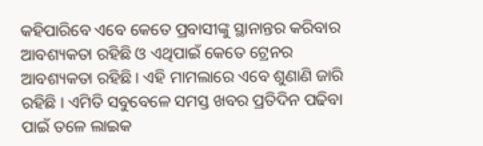କହିପାରିବେ ଏବେ କେତେ ପ୍ରବାସୀଙ୍କୁ ସ୍ଥାନାନ୍ତର କରିବାର ଆବଶ୍ୟକତା ରହିଛି ଓ ଏଥିପାଇଁ କେତେ ଟ୍ରେନର ଆବଶ୍ୟକତା ରହିଛି । ଏହି ମାମଲାରେ ଏବେ ଶୁଣାଣି ଜାରି ରହିଛି । ଏମିତି ସବୁବେଳେ ସମସ୍ତ ଖବର ପ୍ରତିଦିନ ପଢିବା ପାଇଁ ତଳେ ଲାଇକ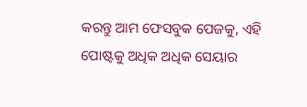କରନ୍ତୁ ଆମ ଫେସବୁକ ପେଜକୁ, ଏହି ପୋଷ୍ଟକୁ ଅଧିକ ଅଧିକ ସେୟାର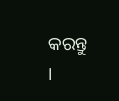କରନ୍ତୁ ।